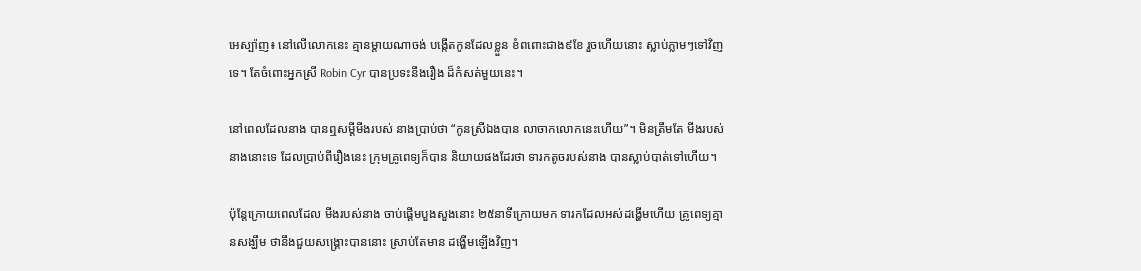អេស្ប៉ាញ៖ នៅលើលោកនេះ គ្មានម្តាយណាចង់ បង្កើតកូនដែលខ្លួន ខំពពោះជាង៩ខែ រួចហើយនោះ ស្លាប់ភ្លាមៗទៅវិញទេ។ តែចំពោះអ្នកស្រី Robin Cyr បានប្រទះនឹងរឿង ដ៏កំសត់មួយនេះ។

នៅពេលដែលនាង បានឮសម្តីមីងរបស់ នាងប្រាប់ថា “កូនស្រីឯងបាន លាចាកលោកនេះហើយ”។ មិនត្រឹមតែ មីងរបស់នាងនោះទេ ដែលប្រាប់ពីរឿងនេះ ក្រុមគ្រូពេទ្យក៏បាន និយាយផងដែរថា ទារកតូចរបស់នាង បានស្លាប់បាត់ទៅហើយ។

ប៉ុន្តែក្រោយពេលដែល មីងរបស់នាង ចាប់ផ្តើមបួងសួងនោះ ២៥នាទីក្រោយមក ទារកដែលអស់ដង្ហើមហើយ គ្រូពេទ្យគ្មានសង្ឃឹម ថានឹងជួយសង្រ្គោះបាននោះ ស្រាប់តែមាន ដង្ហើមឡើងវិញ។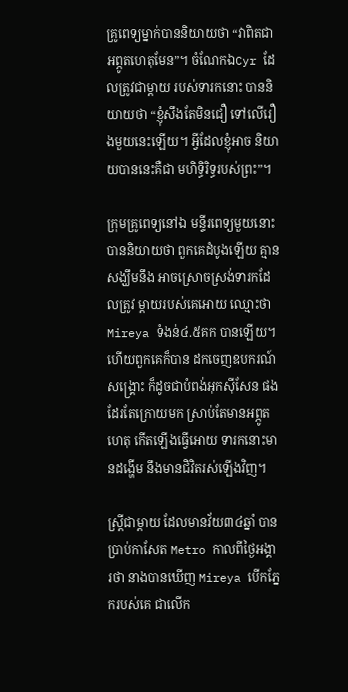គ្រូពេទ្យម្នាក់បាននិយាយថា “វាពិតជាអព្ភូតហេតុមែន”។ ចំណែកឯCyr ដែលត្រូវជាម្តាយ របស់ទារកនោះ បាននិយាយថា “ខ្ញុំសឹងតែមិនជឿ ទៅលើរឿងមួយនេះឡើយ។ អ្វីដែលខ្ញុំអាច និយាយបាននេះគឺជា មហិទ្ធិរិទ្ធរបស់ព្រះ”។

ក្រុមគ្រូពេទ្យនៅឯ មន្ទីរពេទ្យមួយនោះ បាននិយាយថា ពួកគេដំបូងឡើយ គ្មានសង្ឃឹមនឹង អាចស្រោចស្រង់ទារកដែលត្រូវ ម្តាយរបស់គេអោយ ឈ្មោះថា Mireya ទំងន់៤.៥គក បានឡើយ។ ហើយពួកគេក៏បាន ដកចេញឧបករណ៍សង្រ្គោះ ក៏ដូចជាបំពង់អុកស៊ីសែន ផងដែរតែក្រោយមក ស្រាប់តែមានអព្ភូតហេតុ កើតឡើងធ្វើអោយ ទារកនោះមានដង្ហើម នឹងមានជិវិតរស់ឡើងវិញ។

ស្ត្រីជាម្តាយ ដែលមានវ័យ៣៤ឆ្នាំ បានប្រាប់កាសែត Metro កាលពីថ្ងៃអង្គារថា នាងបានឃើញ Mireya បើកភ្នែករបស់គេ ជាលើក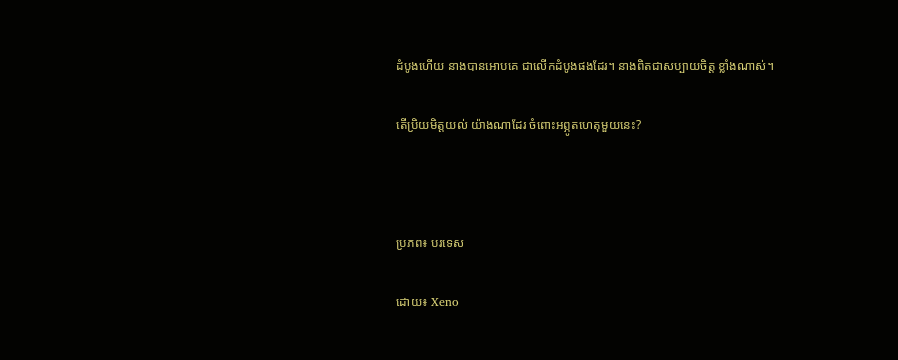ដំបូងហើយ នាងបានអោបគេ ជាលើកដំបូងផងដែរ។ នាងពិតជាសប្បាយចិត្ត ខ្លាំងណាស់។

តើប្រិយមិត្តយល់ យ៉ាងណាដែរ ចំពោះអព្ភូតហេតុមួយនេះ?



ប្រភព៖ បរទេស

ដោយ៖ Xeno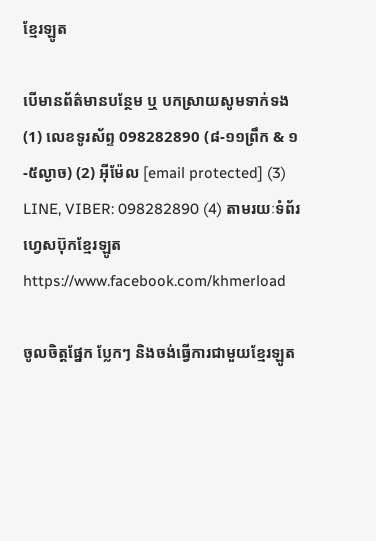ខ្មែរឡូត

បើមានព័ត៌មានបន្ថែម ឬ បកស្រាយសូមទាក់ទង (1) លេខទូរស័ព្ទ 098282890 (៨-១១ព្រឹក & ១-៥ល្ងាច) (2) អ៊ីម៉ែល [email protected] (3) LINE, VIBER: 098282890 (4) តាមរយៈទំព័រហ្វេសប៊ុកខ្មែរឡូត https://www.facebook.com/khmerload

ចូលចិត្តផ្នែក ប្លែកៗ និងចង់ធ្វើការជាមួយខ្មែរឡូត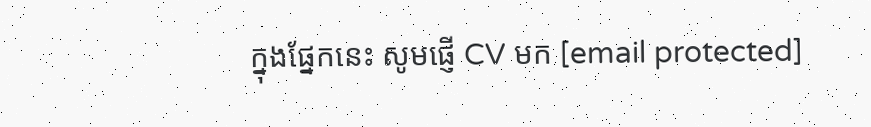ក្នុងផ្នែកនេះ សូមផ្ញើ CV មក [email protected]